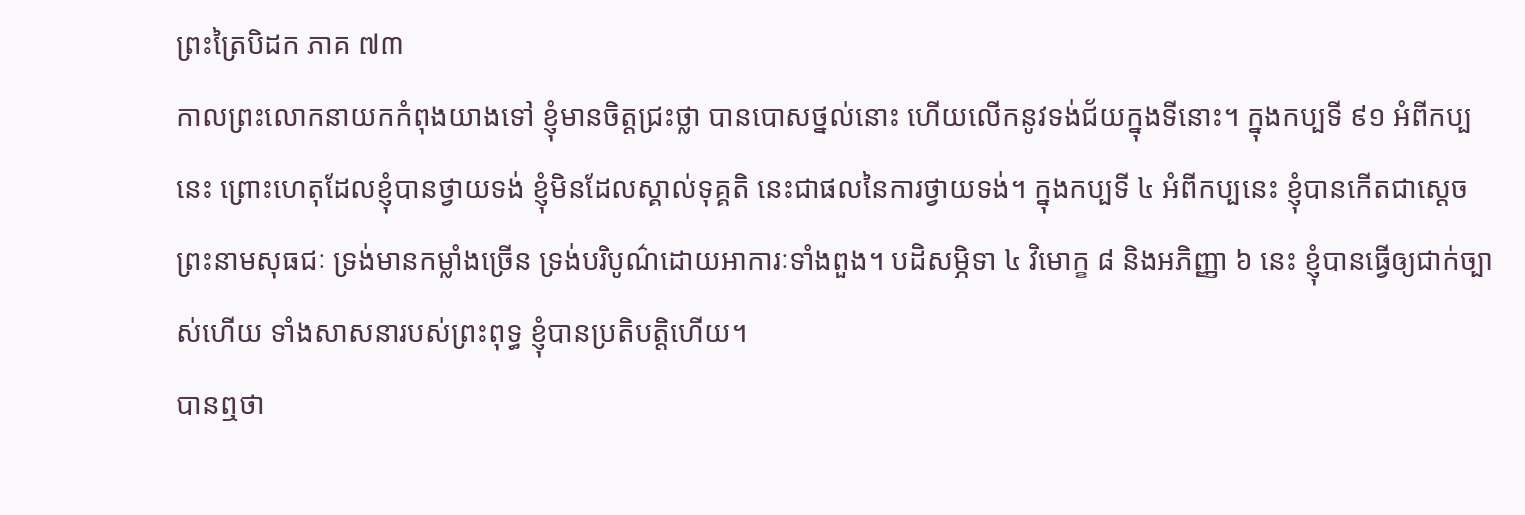ព្រះត្រៃបិដក ភាគ ៧៣
កាលព្រះលោកនាយកកំពុងយាងទៅ ខ្ញុំមានចិត្តជ្រះថ្លា បានបោសថ្នល់នោះ ហើយលើកនូវទង់ជ័យក្នុងទីនោះ។ ក្នុងកប្បទី ៩១ អំពីកប្បនេះ ព្រោះហេតុដែលខ្ញុំបានថ្វាយទង់ ខ្ញុំមិនដែលស្គាល់ទុគ្គតិ នេះជាផលនៃការថ្វាយទង់។ ក្នុងកប្បទី ៤ អំពីកប្បនេះ ខ្ញុំបានកើតជាស្តេចព្រះនាមសុធជៈ ទ្រង់មានកម្លាំងច្រើន ទ្រង់បរិបូណ៌ដោយអាការៈទាំងពួង។ បដិសម្ភិទា ៤ វិមោក្ខ ៨ និងអភិញ្ញា ៦ នេះ ខ្ញុំបានធ្វើឲ្យជាក់ច្បាស់ហើយ ទាំងសាសនារបស់ព្រះពុទ្ធ ខ្ញុំបានប្រតិបត្តិហើយ។
បានឮថា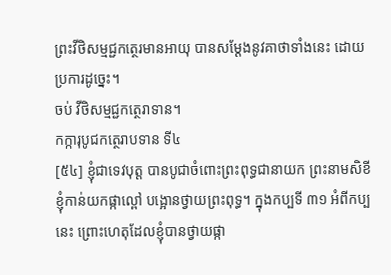ព្រះវីថិសម្មជ្ជកត្ថេរមានអាយុ បានសម្តែងនូវគាថាទាំងនេះ ដោយប្រការដូច្នេះ។
ចប់ វីថិសម្មជ្ជកត្ថេរាទាន។
កក្ការុបូជកត្ថេរាបទាន ទី៤
[៥៤] ខ្ញុំជាទេវបុត្ត បានបូជាចំពោះព្រះពុទ្ធជានាយក ព្រះនាមសិខី ខ្ញុំកាន់យកផ្កាល្ពៅ បង្អោនថ្វាយព្រះពុទ្ធ។ ក្នុងកប្បទី ៣១ អំពីកប្បនេះ ព្រោះហេតុដែលខ្ញុំបានថ្វាយផ្កា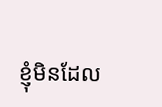ខ្ញុំមិនដែល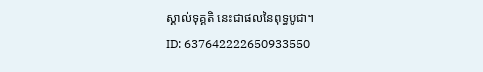ស្គាល់ទុគ្គតិ នេះជាផលនៃពុទ្ធបូជា។
ID: 637642222650933550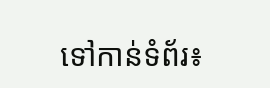ទៅកាន់ទំព័រ៖